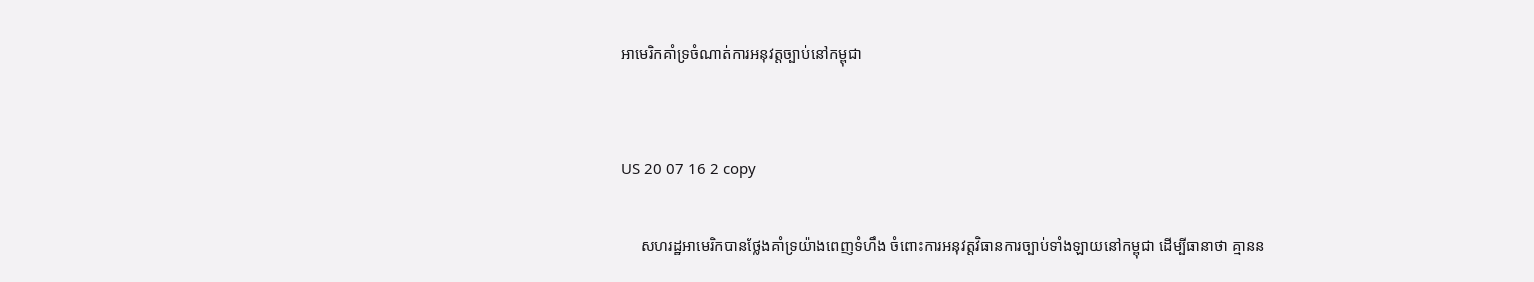អាមេរិកគាំទ្រចំណាត់ការអនុវត្តច្បាប់នៅកម្ពុជា


US 20 07 16 2 copy

     សហរដ្ឋអាមេរិកបានថ្លែងគាំទ្រយ៉ាងពេញទំហឹង ចំពោះការអនុវត្តវិធានការច្បាប់ទាំងឡាយនៅកម្ពុជា ដើម្បីធានាថា គ្មានន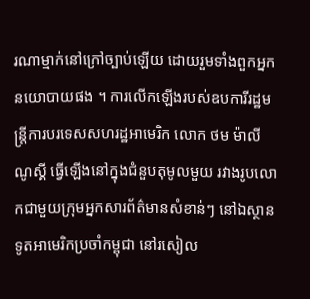រណាម្មាក់នៅក្រៅច្បាប់ឡើយ ដោយរួមទាំងពួកអ្នកនយោបាយផង ។ ការលើកឡើងរបស់ឧបការីរដ្ឋមន្ត្រីការបរទេសសហរដ្ឋអាមេរិក លោក ថម ម៉ាលីណូស្គី ធ្វើឡើងនៅក្នុងជំនួបតុមូលមួយ រវាងរូបលោកជាមួយក្រុមអ្នកសារព័ត៌មានសំខាន់ៗ នៅឯស្ថានទូតអាមេរិកប្រចាំកម្ពុជា នៅរសៀល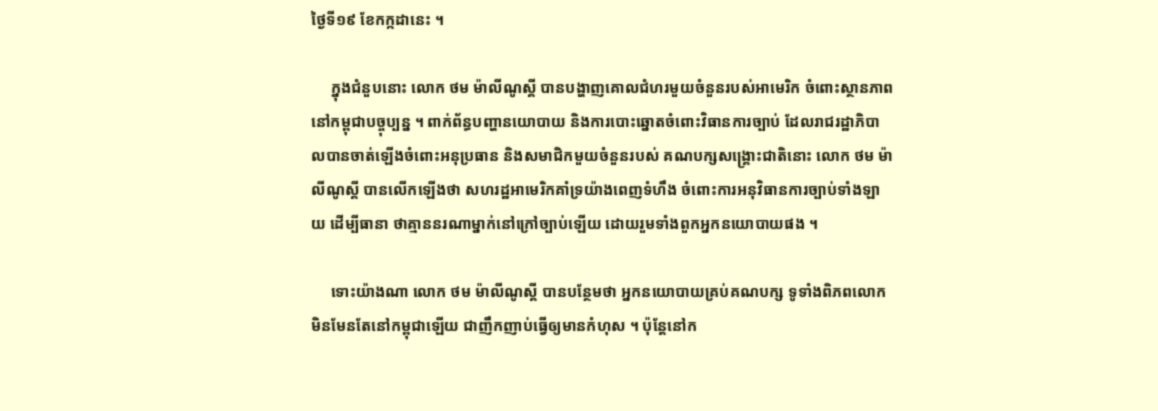ថ្ងៃទី១៩ ខែកក្កដានេះ ។

     ក្នុងជំនួបនោះ លោក ថម ម៉ាលីណូស្គី បានបង្ហាញគោលជំហរមួយចំនួនរបស់អាមេរិក ចំពោះស្ថានភាពនៅកម្ពុជាបច្ចុប្បន្ន ។ ពាក់ព័ន្ធបញ្ហានយោបាយ និងការបោះឆ្នោតចំពោះវិធានការច្បាប់ ដែលរាជរដ្ឋាភិបាលបានចាត់ឡើងចំពោះអនុប្រធាន និងសមាជិកមួយចំនួនរបស់ គណបក្សសង្រ្គោះជាតិនោះ លោក ថម ម៉ាលីណូស្គី បានលើកឡើងថា សហរដ្ឋអាមេរិកគាំទ្រយ៉ាងពេញទំហឹង ចំពោះការអនុវិធានការច្បាប់ទាំងឡាយ ដើម្បីធានា ថាគ្មាននរណាម្នាក់នៅក្រៅច្បាប់ឡើយ ដោយរួមទាំងពួកអ្នកនយោបាយផង ។

     ទោះយ៉ាងណា លោក ថម ម៉ាលីណូស្គី បានបន្ថែមថា អ្នកនយោបាយគ្រប់គណបក្ស ទូទាំងពិភពលោក មិនមែនតែនៅកម្ពុជាឡើយ ជាញឹកញាប់ធ្វើឲ្យមានកំហុស ។ ប៉ុន្តែនៅក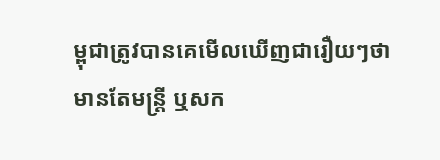ម្ពុជាត្រូវបានគេមើលឃើញជារឿយៗថា មានតែមន្ត្រី ឬសក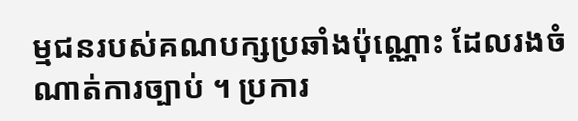ម្មជនរបស់គណបក្សប្រឆាំងប៉ុណ្ណោះ ដែលរងចំណាត់ការច្បាប់ ។ ប្រការ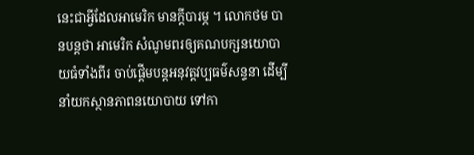នេះជាអ្វីដែលអាមេរិក មានក្តីបារម្ភ ។ លោកថម បានបន្តថា អាមេរិក សំណូមពរឲ្យគណបក្សនយោបាយធំទាំងពីរ ចាប់ផ្តើមបន្តអនុវត្តវប្បធម៌សន្ទនា ដើម្បីនាំយកស្ថានភាពនយោបាយ ទៅកា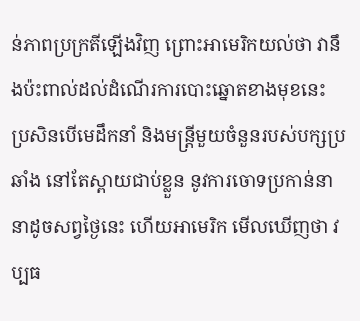ន់ភាពប្រក្រតីឡើងវិញ ព្រោះអាមេរិកយល់ថា វានឹងប៉ះពាល់ដល់ដំណើរការបោះឆ្នោតខាងមុខនេះ ប្រសិនបើមេដឹកនាំ និងមន្ត្រីមួយចំនួនរបស់បក្សប្រឆាំង នៅតែស្ពាយជាប់ខ្លួន នូវការចោទប្រកាន់នានាដូចសព្វថ្ងៃនេះ ហើយអាមេរិក មើលឃើញថា វប្បធ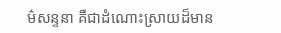ម៌សន្ទនា គឺជាដំណោះស្រាយដ៏មាន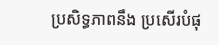ប្រសិទ្ធភាពនឹង ប្រសើរបំផុ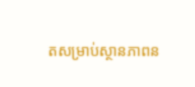តសម្រាប់ស្ថានភាពន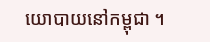យោបាយនៅកម្ពុជា ។